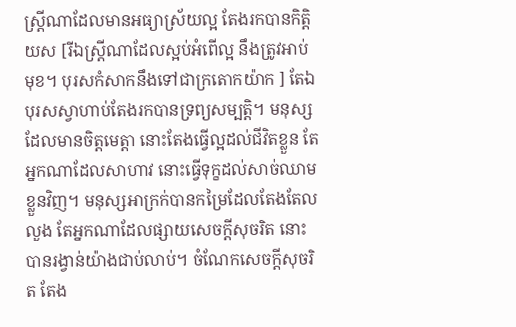ស្ត្រីណាដែលមានអធ្យាស្រ័យល្អ តែងរកបានកិត្តិយស [រីឯស្ត្រីណាដែលស្អប់អំពើល្អ នឹងត្រូវអាប់មុខ។ បុរសកំសាកនឹងទៅជាក្រតោកយ៉ាក ] តែឯបុរសស្វាហាប់តែងរកបានទ្រព្យសម្បត្តិ។ មនុស្សដែលមានចិត្តមេត្តា នោះតែងធ្វើល្អដល់ជីវិតខ្លួន តែអ្នកណាដែលសាហាវ នោះធ្វើទុក្ខដល់សាច់ឈាមខ្លួនវិញ។ មនុស្សអាក្រក់បានកម្រៃដែលតែងតែលលួង តែអ្នកណាដែលផ្សាយសេចក្ដីសុចរិត នោះបានរង្វាន់យ៉ាងជាប់លាប់។ ចំណែកសេចក្ដីសុចរិត តែង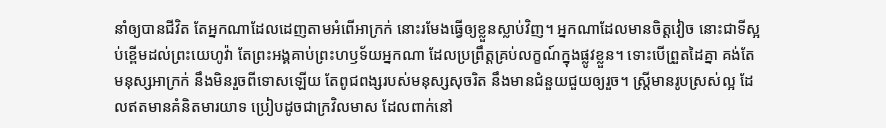នាំឲ្យបានជីវិត តែអ្នកណាដែលដេញតាមអំពើអាក្រក់ នោះរមែងធ្វើឲ្យខ្លួនស្លាប់វិញ។ អ្នកណាដែលមានចិត្តវៀច នោះជាទីស្អប់ខ្ពើមដល់ព្រះយេហូវ៉ា តែព្រះអង្គគាប់ព្រះហឫទ័យអ្នកណា ដែលប្រព្រឹត្តគ្រប់លក្ខណ៍ក្នុងផ្លូវខ្លួន។ ទោះបើព្រួតដៃគ្នា គង់តែមនុស្សអាក្រក់ នឹងមិនរួចពីទោសឡើយ តែពូជពង្សរបស់មនុស្សសុចរិត នឹងមានជំនួយជួយឲ្យរួច។ ស្ត្រីមានរូបស្រស់ល្អ ដែលឥតមានគំនិតមារយាទ ប្រៀបដូចជាក្រវិលមាស ដែលពាក់នៅ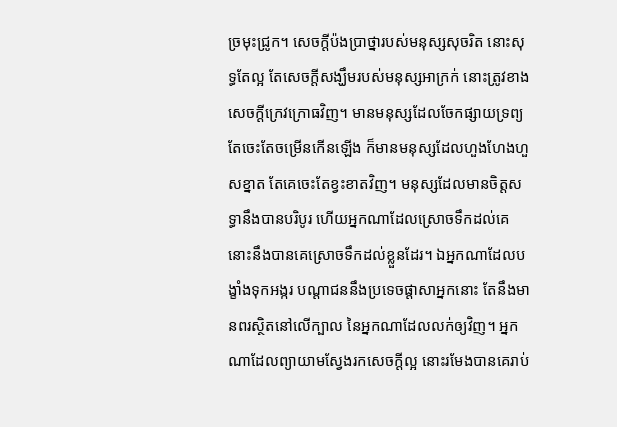ច្រមុះជ្រូក។ សេចក្ដីប៉ងប្រាថ្នារបស់មនុស្សសុចរិត នោះសុទ្ធតែល្អ តែសេចក្ដីសង្ឃឹមរបស់មនុស្សអាក្រក់ នោះត្រូវខាងសេចក្ដីក្រេវក្រោធវិញ។ មានមនុស្សដែលចែកផ្សាយទ្រព្យ តែចេះតែចម្រើនកើនឡើង ក៏មានមនុស្សដែលហួងហែងហួសខ្នាត តែគេចេះតែខ្វះខាតវិញ។ មនុស្សដែលមានចិត្តសទ្ធានឹងបានបរិបូរ ហើយអ្នកណាដែលស្រោចទឹកដល់គេ នោះនឹងបានគេស្រោចទឹកដល់ខ្លួនដែរ។ ឯអ្នកណាដែលបង្ខាំងទុកអង្ករ បណ្ដាជននឹងប្រទេចផ្ដាសាអ្នកនោះ តែនឹងមានពរស្ថិតនៅលើក្បាល នៃអ្នកណាដែលលក់ឲ្យវិញ។ អ្នកណាដែលព្យាយាមស្វែងរកសេចក្ដីល្អ នោះរមែងបានគេរាប់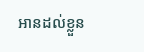អានដល់ខ្លួន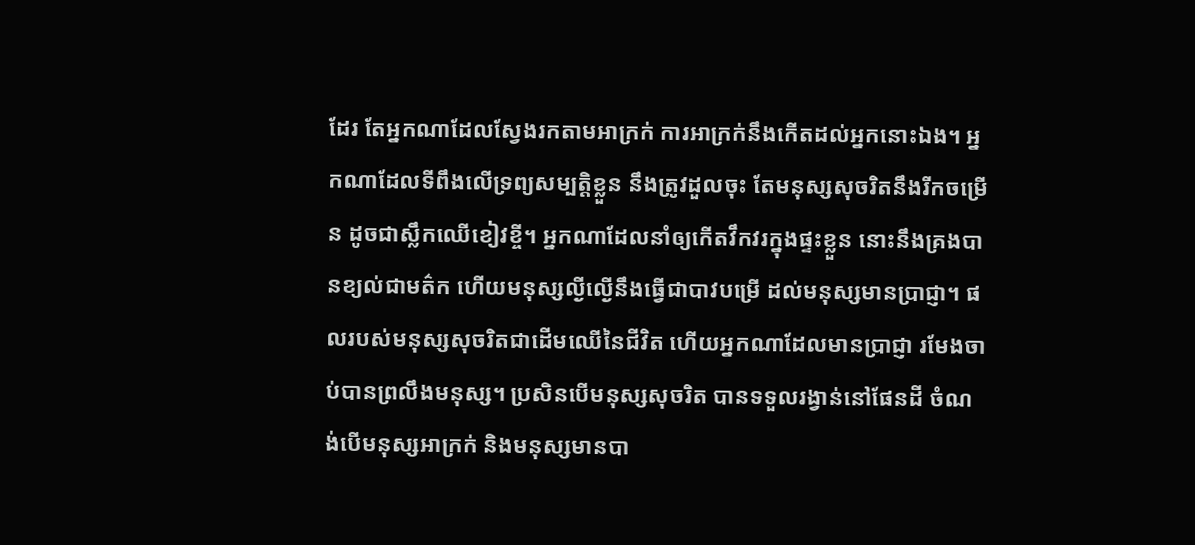ដែរ តែអ្នកណាដែលស្វែងរកតាមអាក្រក់ ការអាក្រក់នឹងកើតដល់អ្នកនោះឯង។ អ្នកណាដែលទីពឹងលើទ្រព្យសម្បត្តិខ្លួន នឹងត្រូវដួលចុះ តែមនុស្សសុចរិតនឹងរីកចម្រើន ដូចជាស្លឹកឈើខៀវខ្ចី។ អ្នកណាដែលនាំឲ្យកើតវឹកវរក្នុងផ្ទះខ្លួន នោះនឹងគ្រងបានខ្យល់ជាមត៌ក ហើយមនុស្សល្ងីល្ងើនឹងធ្វើជាបាវបម្រើ ដល់មនុស្សមានប្រាជ្ញា។ ផលរបស់មនុស្សសុចរិតជាដើមឈើនៃជីវិត ហើយអ្នកណាដែលមានប្រាជ្ញា រមែងចាប់បានព្រលឹងមនុស្ស។ ប្រសិនបើមនុស្សសុចរិត បានទទួលរង្វាន់នៅផែនដី ចំណង់បើមនុស្សអាក្រក់ និងមនុស្សមានបា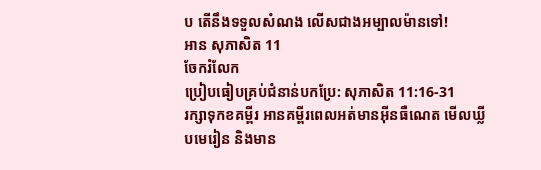ប តើនឹងទទួលសំណង លើសជាងអម្បាលម៉ានទៅ!
អាន សុភាសិត 11
ចែករំលែក
ប្រៀបធៀបគ្រប់ជំនាន់បកប្រែ: សុភាសិត 11:16-31
រក្សាទុកខគម្ពីរ អានគម្ពីរពេលអត់មានអ៊ីនធឺណេត មើលឃ្លីបមេរៀន និងមាន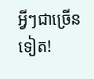អ្វីៗជាច្រើនទៀត!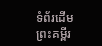ទំព័រដើម
ព្រះគម្ពីរ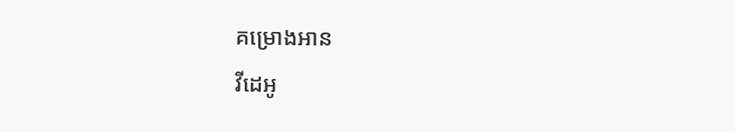គម្រោងអាន
វីដេអូ